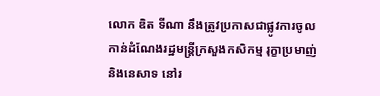លោក ឌិត ទីណា នឹងត្រូវប្រកាសជាផ្លូវការចូលកាន់ដំណែងរដ្ឋមន្ត្រីក្រសួងកសិកម្ម រុក្ខាប្រមាញ់ និងនេសាទ នៅរ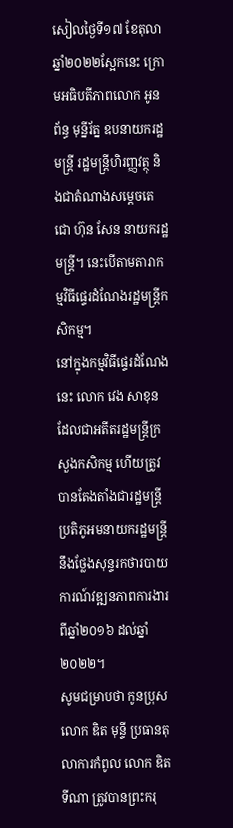សៀលថ្ងៃទី១៧ ខែតុលា ឆ្នាំ២០២២ស្អែកនេះ ក្រោមអធិបតីភាពលោក អូនព័ន្ធ មុន្នីរ័ត្ន ឧបនាយករដ្ឋមន្ត្រី រដ្ឋមន្ត្រីហិរញ្ញវត្ថុ និងជាតំណាងសម្តេចតេជោ ហ៊ុន សែន នាយករដ្ឋមន្ត្រី។ នេះបើតាមតារាកម្មវិធីផ្ទេរដំណែងរដ្ឋមន្ត្រីកសិកម្ម។
នៅក្នុងកម្មវិធីផ្ទេរដំណែងនេះ លោក វេង សាខុន ដែលជាអតីតរដ្ឋមន្ត្រីក្រសួងកសិកម្ម ហើយត្រូវបានតែងតាំងជារដ្ឋមន្ត្រីប្រតិភូអមនាយករដ្ឋមន្ត្រី នឹងថ្លែងសុន្ទរកថារបាយការណ៍វឌ្ឍនភាពការងារពីឆ្នាំ២០១៦ ដល់ឆ្នាំ២០២២។
សូមជម្រាបថា កូនប្រុសលោក ឌិត មុន្ទី ប្រធានតុលាការកំពូល លោក ឌិត ទីណា ត្រូវបានព្រះករុ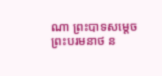ណា ព្រះបាទសម្តេច ព្រះបរមនាថ ន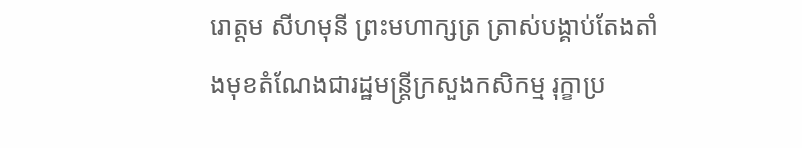រោត្តម សីហមុនី ព្រះមហាក្សត្រ ត្រាស់បង្គាប់តែងតាំងមុខតំណែងជារដ្ឋមន្ត្រីក្រសួងកសិកម្ម រុក្ខាប្រ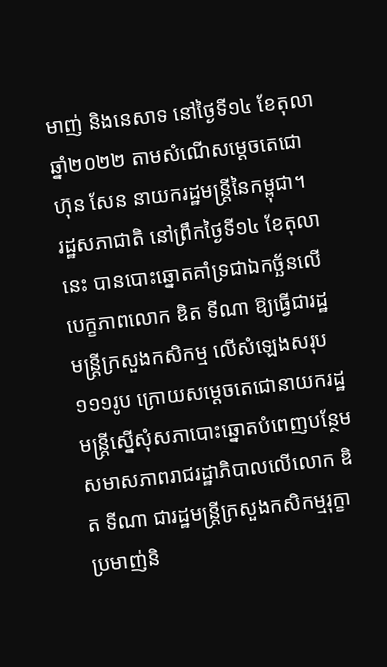មាញ់ និងនេសាទ នៅថ្ងៃទី១៤ ខែតុលា ឆ្នាំ២០២២ តាមសំណើសម្តេចតេជោ ហ៊ុន សែន នាយករដ្ឋមន្ត្រីនៃកម្ពុជា។
រដ្ឋសភាជាតិ នៅព្រឹកថ្ងៃទី១៤ ខែតុលានេះ បានបោះឆ្នោតគាំទ្រជាឯកច្ឆ័នលើបេក្ខភាពលោក ឌិត ទីណា ឱ្យធ្វើជារដ្ឋមន្ត្រីក្រសួងកសិកម្ម លើសំឡេងសរុប១១១រូប ក្រោយសម្តេចតេជោនាយករដ្ឋមន្ត្រីស្នើសុំសភាបោះឆ្នោតបំពេញបន្ថែមសមាសភាពរាជរដ្ឋាភិបាលលើលោក ឌិត ទីណា ជារដ្ឋមន្ត្រីក្រសួងកសិកម្មរុក្ខាប្រមាញ់និ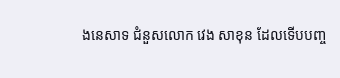ងនេសាទ ជំនួសលោក វេង សាខុន ដែលទើបបញ្ច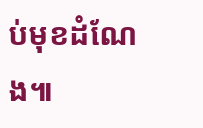ប់មុខដំណែង៕